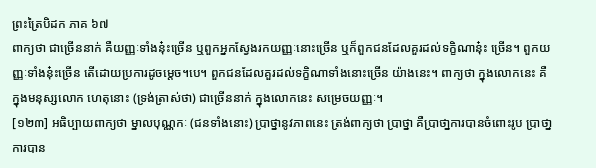ព្រះត្រៃបិដក ភាគ ៦៧
ពាក្យថា ជាច្រើននាក់ គឺយញ្ញៈទាំងនុ៎ះច្រើន ឬពួកអ្នកស្វែងរកយញ្ញៈនោះច្រើន ឬក៏ពួកជនដែលគួរដល់ទក្ខិណានុ៎ះ ច្រើន។ ពួកយញ្ញៈទាំងនុ៎ះច្រើន តើដោយប្រការដូចម្តេច។បេ។ ពួកជនដែលគួរដល់ទក្ខិណាទាំងនោះច្រើន យ៉ាងនេះ។ ពាក្យថា ក្នុងលោកនេះ គឺក្នុងមនុស្សលោក ហេតុនោះ (ទ្រង់ត្រាស់ថា) ជាច្រើននាក់ ក្នុងលោកនេះ សម្រេចយញ្ញៈ។
[១២៣] អធិប្បាយពាក្យថា ម្នាលបុណ្ណកៈ (ជនទាំងនោះ) បា្រថ្នានូវភាពនេះ ត្រង់ពាក្យថា បា្រថ្នា គឺបា្រថា្នការបានចំពោះរូប ប្រាថា្នការបាន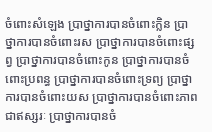ចំពោះសំឡេង ប្រាថ្នាការបានចំពោះក្លិន ប្រាថ្នាការបានចំពោះរស ប្រាថ្នាការបានចំពោះផ្សព្វ បា្រថ្នាការបានចំពោះកូន បា្រថ្នាការបានចំពោះប្រពន្ធ ប្រាថ្នាការបានចំពោះទ្រព្យ ប្រាថ្នាការបានចំពោះយស ប្រាថ្នាការបានចំពោះភាពជាឥស្សរៈ ប្រាថ្នាការបានចំ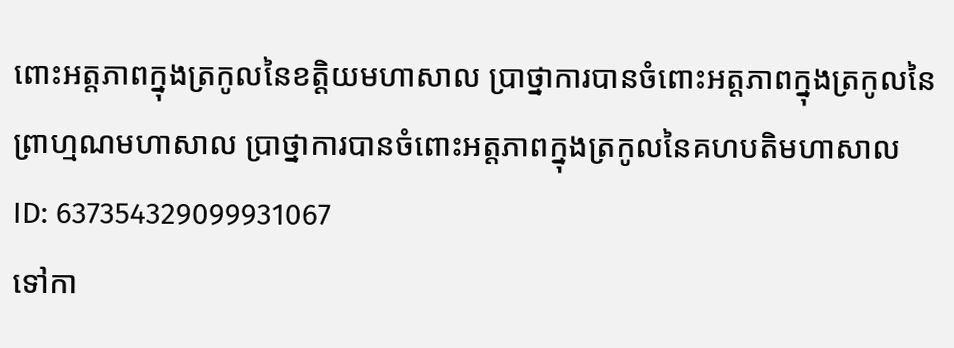ពោះអត្តភាពក្នុងត្រកូលនៃខត្តិយមហាសាល ប្រាថ្នាការបានចំពោះអត្តភាពក្នុងត្រកូលនៃព្រាហ្មណមហាសាល ប្រាថ្នាការបានចំពោះអត្តភាពក្នុងត្រកូលនៃគហបតិមហាសាល
ID: 637354329099931067
ទៅកា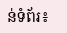ន់ទំព័រ៖